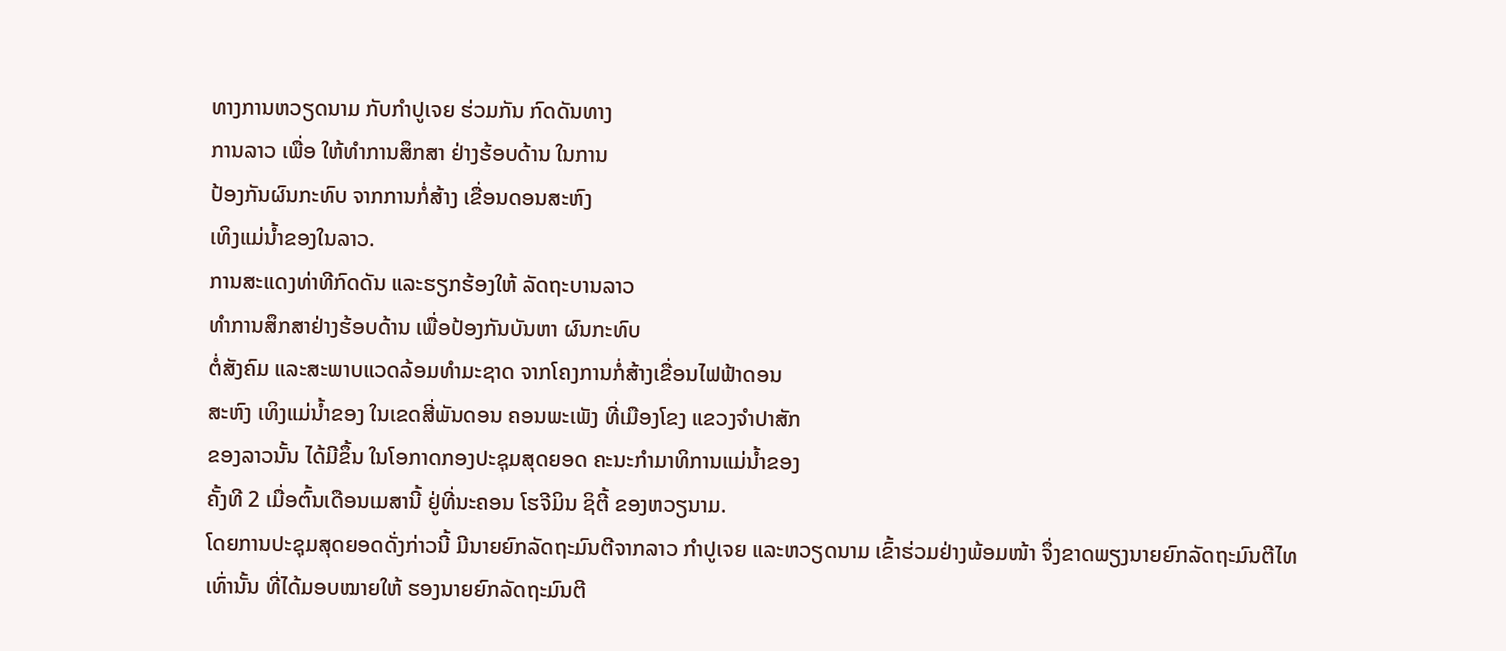ທາງການຫວຽດນາມ ກັບກຳປູເຈຍ ຮ່ວມກັນ ກົດດັນທາງ
ການລາວ ເພື່ອ ໃຫ້ທຳການສຶກສາ ຢ່າງຮ້ອບດ້ານ ໃນການ
ປ້ອງກັນຜົນກະທົບ ຈາກການກໍ່ສ້າງ ເຂື່ອນດອນສະຫົງ
ເທິງແມ່ນ້ຳຂອງໃນລາວ.
ການສະແດງທ່າທີກົດດັນ ແລະຮຽກຮ້ອງໃຫ້ ລັດຖະບານລາວ
ທຳການສຶກສາຢ່າງຮ້ອບດ້ານ ເພື່ອປ້ອງກັນບັນຫາ ຜົນກະທົບ
ຕໍ່ສັງຄົມ ແລະສະພາບແວດລ້ອມທຳມະຊາດ ຈາກໂຄງການກໍ່ສ້າງເຂື່ອນໄຟຟ້າດອນ
ສະຫົງ ເທິງແມ່ນ້ຳຂອງ ໃນເຂດສີ່ພັນດອນ ຄອນພະເພັງ ທີ່ເມືອງໂຂງ ແຂວງຈຳປາສັກ
ຂອງລາວນັ້ນ ໄດ້ມີຂຶ້ນ ໃນໂອກາດກອງປະຊຸມສຸດຍອດ ຄະນະກຳມາທິການແມ່ນ້ຳຂອງ
ຄັ້ງທີ 2 ເມື່ອຕົ້ນເດືອນເມສານີ້ ຢູ່ທີ່ນະຄອນ ໂຮຈີມິນ ຊິຕີ້ ຂອງຫວຽນາມ.
ໂດຍການປະຊຸມສຸດຍອດດັ່ງກ່າວນີ້ ມີນາຍຍົກລັດຖະມົນຕີຈາກລາວ ກຳປູເຈຍ ແລະຫວຽດນາມ ເຂົ້າຮ່ວມຢ່າງພ້ອມໜ້າ ຈຶ່ງຂາດພຽງນາຍຍົກລັດຖະມົນຕີໄທ
ເທົ່ານັ້ນ ທີ່ໄດ້ມອບໝາຍໃຫ້ ຮອງນາຍຍົກລັດຖະມົນຕີ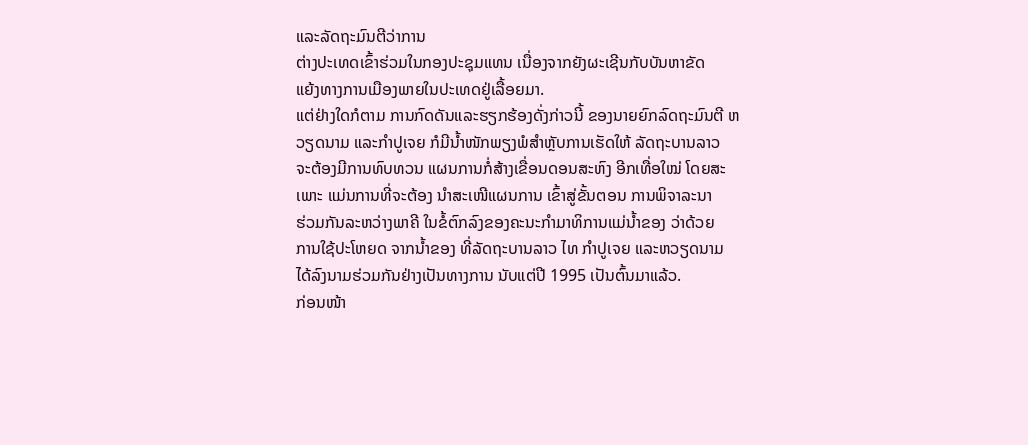ແລະລັດຖະມົນຕີວ່າການ
ຕ່າງປະເທດເຂົ້າຮ່ວມໃນກອງປະຊຸມແທນ ເນື່ອງຈາກຍັງຜະເຊີນກັບບັນຫາຂັດ
ແຍ້ງທາງການເມືອງພາຍໃນປະເທດຢູ່ເລື້ອຍມາ.
ແຕ່ຢ່າງໃດກໍຕາມ ການກົດດັນແລະຮຽກຮ້ອງດັ່ງກ່າວນີ້ ຂອງນາຍຍົກລົດຖະມົນຕີ ຫວຽດນາມ ແລະກຳປູເຈຍ ກໍມີນ້ຳໜັກພຽງພໍສຳຫຼັບການເຮັດໃຫ້ ລັດຖະບານລາວ
ຈະຕ້ອງມີການທົບທວນ ແຜນການກໍ່ສ້າງເຂື່ອນດອນສະຫົງ ອີກເທື່ອໃໝ່ ໂດຍສະ
ເພາະ ແມ່ນການທີ່ຈະຕ້ອງ ນຳສະເໜີແຜນການ ເຂົ້າສູ່ຂັ້ນຕອນ ການພິຈາລະນາ
ຮ່ວມກັນລະຫວ່າງພາຄີ ໃນຂໍ້ຕົກລົງຂອງຄະນະກຳມາທິການແມ່ນ້ຳຂອງ ວ່າດ້ວຍ
ການໃຊ້ປະໂຫຍດ ຈາກນ້ຳຂອງ ທີ່ລັດຖະບານລາວ ໄທ ກຳປູເຈຍ ແລະຫວຽດນາມ
ໄດ້ລົງນາມຮ່ວມກັນຢ່າງເປັນທາງການ ນັບແຕ່ປີ 1995 ເປັນຕົ້ນມາແລ້ວ.
ກ່ອນໜ້າ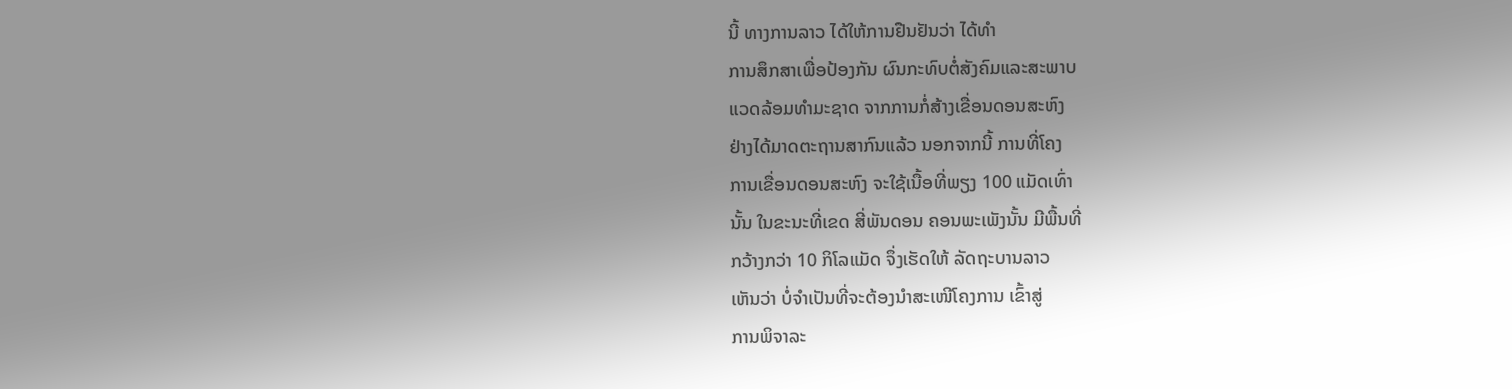ນີ້ ທາງການລາວ ໄດ້ໃຫ້ການຢືນຢັນວ່າ ໄດ້ທຳ
ການສຶກສາເພື່ອປ້ອງກັນ ຜົນກະທົບຕໍ່ສັງຄົມແລະສະພາບ
ແວດລ້ອມທຳມະຊາດ ຈາກການກໍ່ສ້າງເຂື່ອນດອນສະຫົງ
ຢ່າງໄດ້ມາດຕະຖານສາກົນແລ້ວ ນອກຈາກນີ້ ການທີ່ໂຄງ
ການເຂື່ອນດອນສະຫົງ ຈະໃຊ້ເນື້ອທີ່ພຽງ 100 ແມັດເທົ່າ
ນັ້ນ ໃນຂະນະທີ່ເຂດ ສີ່ພັນດອນ ຄອນພະເພັງນັ້ນ ມີພື້ນທີ່
ກວ້າງກວ່າ 10 ກິໂລແມັດ ຈຶ່ງເຮັດໃຫ້ ລັດຖະບານລາວ
ເຫັນວ່າ ບໍ່ຈຳເປັນທີ່ຈະຕ້ອງນຳສະເໜີໂຄງການ ເຂົ້າສູ່
ການພິຈາລະ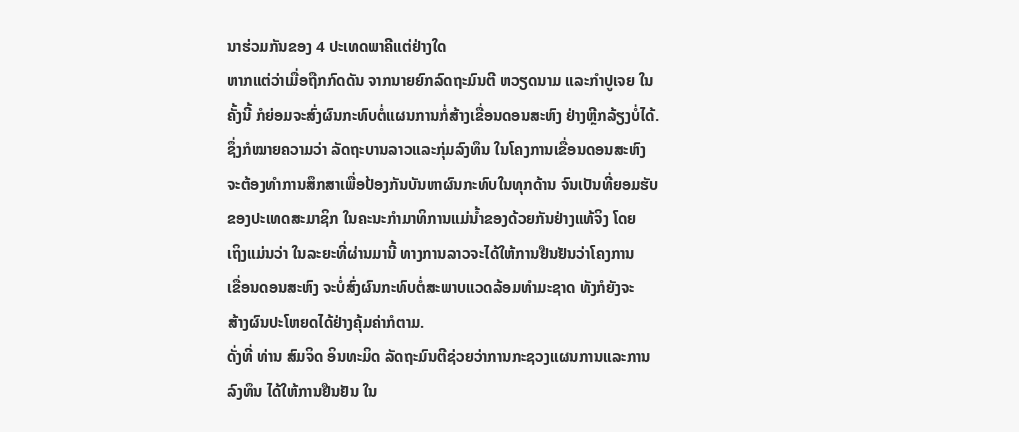ນາຮ່ວມກັນຂອງ 4 ປະເທດພາຄີແຕ່ຢ່າງໃດ
ຫາກແຕ່ວ່າເມື່ອຖືກກົດດັນ ຈາກນາຍຍົກລົດຖະມົນຕີ ຫວຽດນາມ ແລະກຳປູເຈຍ ໃນ
ຄັ້ງນີ້ ກໍຍ່ອມຈະສົ່ງຜົນກະທົບຕໍ່ແຜນການກໍ່ສ້າງເຂື່ອນດອນສະຫົງ ຢ່າງຫຼີກລ້ຽງບໍ່ໄດ້.
ຊຶ່ງກໍໝາຍຄວາມວ່າ ລັດຖະບານລາວແລະກຸ່ມລົງທຶນ ໃນໂຄງການເຂື່ອນດອນສະຫົງ
ຈະຕ້ອງທຳການສຶກສາເພື່ອປ້ອງກັນບັນຫາຜົນກະທົບໃນທຸກດ້ານ ຈົນເປັນທີ່ຍອມຮັບ
ຂອງປະເທດສະມາຊິກ ໃນຄະນະກຳມາທິການແມ່ນ້ຳຂອງດ້ວຍກັນຢ່າງແທ້ຈິງ ໂດຍ
ເຖິງແມ່ນວ່າ ໃນລະຍະທີ່ຜ່ານມານີ້ ທາງການລາວຈະໄດ້ໃຫ້ການຢືນຢັນວ່າໂຄງການ
ເຂື່ອນດອນສະຫົງ ຈະບໍ່ສົ່ງຜົນກະທົບຕໍ່ສະພາບແວດລ້ອມທຳມະຊາດ ທັງກໍຍັງຈະ
ສ້າງຜົນປະໂຫຍດໄດ້ຢ່າງຄຸ້ມຄ່າກໍຕາມ.
ດັ່ງທີ່ ທ່ານ ສົມຈິດ ອິນທະມິດ ລັດຖະມົນຕີຊ່ວຍວ່າການກະຊວງແຜນການແລະການ
ລົງທຶນ ໄດ້ໃຫ້ການຢືນຢັນ ໃນ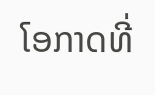ໂອກາດທີ່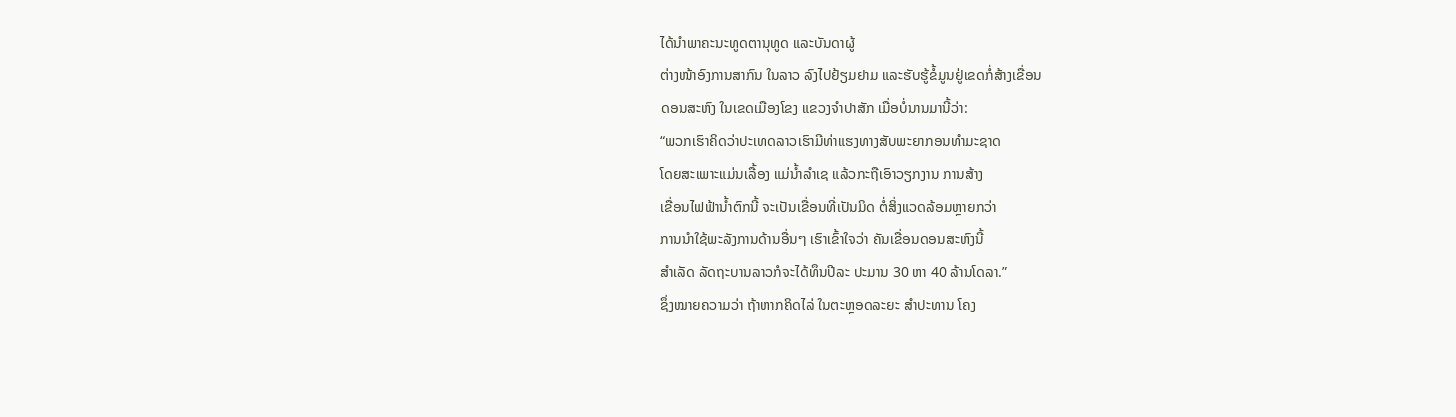ໄດ້ນຳພາຄະນະທູດຕານຸທູດ ແລະບັນດາຜູ້
ຕ່າງໜ້າອົງການສາກົນ ໃນລາວ ລົງໄປຢ້ຽມຢາມ ແລະຮັບຮູ້ຂໍ້ມູນຢູ່ເຂດກໍ່ສ້າງເຂື່ອນ
ດອນສະຫົງ ໃນເຂດເມືອງໂຂງ ແຂວງຈຳປາສັກ ເມື່ອບໍ່ນານມານີ້ວ່າ:
“ພວກເຮົາຄິດວ່າປະເທດລາວເຮົາມີທ່າແຮງທາງສັບພະຍາກອນທຳມະຊາດ
ໂດຍສະເພາະແມ່ນເລື້ອງ ແມ່ນ້ຳລຳເຊ ແລ້ວກະຖືເອົາວຽກງານ ການສ້າງ
ເຂື່ອນໄຟຟ້ານ້ຳຕົກນີ້ ຈະເປັນເຂື່ອນທີ່ເປັນມິດ ຕໍ່ສິ່ງແວດລ້ອມຫຼາຍກວ່າ
ການນຳໃຊ້ພະລັງການດ້ານອື່ນໆ ເຮົາເຂົ້າໃຈວ່າ ຄັນເຂື່ອນດອນສະຫົງນີ້
ສຳເລັດ ລັດຖະບານລາວກໍຈະໄດ້ທຶນປີລະ ປະມານ 30 ຫາ 40 ລ້ານໂດລາ.”
ຊຶ່ງໝາຍຄວາມວ່າ ຖ້າຫາກຄິດໄລ່ ໃນຕະຫຼອດລະຍະ ສຳປະທານ ໂຄງ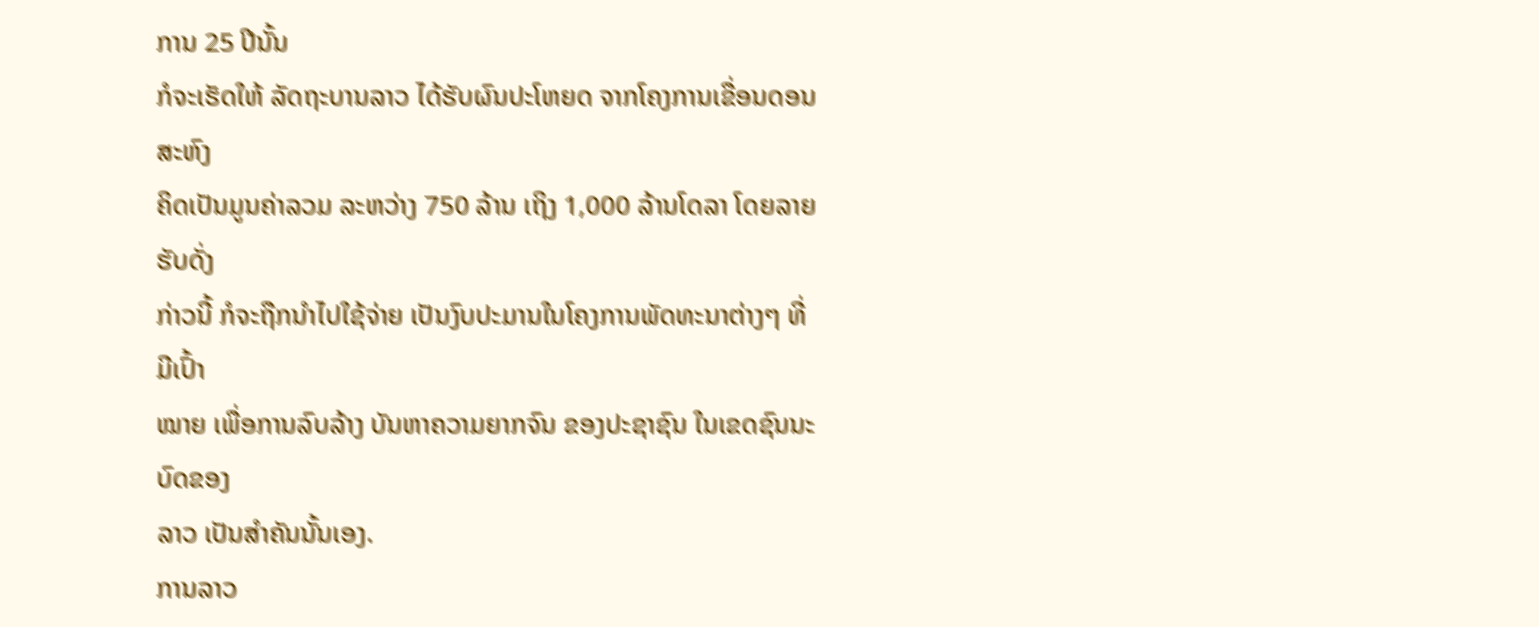ການ 25 ປີນັ້ນ
ກໍຈະເຮັດໃຫ້ ລັດຖະບານລາວ ໄດ້ຮັບຜົນປະໂຫຍດ ຈາກໂຄງການເຂື່ອນດອນສະຫົງ
ຄິດເປັນມູນຄ່າລວມ ລະຫວ່າງ 750 ລ້ານ ເຖິງ 1,000 ລ້ານໂດລາ ໂດຍລາຍຮັບດັ່ງ
ກ່າວນີ້ ກໍຈະຖືກນຳໄປໃຊ້ຈ່າຍ ເປັນງົບປະມານໃນໂຄງການພັດທະນາຕ່າງໆ ທີ່ມີເປົ້າ
ໝາຍ ເພື່ອການລົບລ້າງ ບັນຫາຄວາມຍາກຈົນ ຂອງປະຊາຊົນ ໃນເຂດຊົນນະບົດຂອງ
ລາວ ເປັນສຳຄັນນັ້ນເອງ.
ການລາວ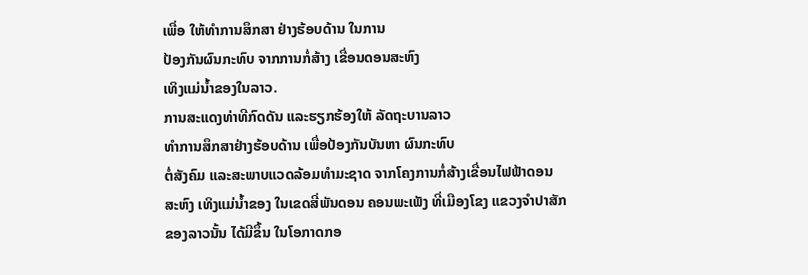ເພື່ອ ໃຫ້ທຳການສຶກສາ ຢ່າງຮ້ອບດ້ານ ໃນການ
ປ້ອງກັນຜົນກະທົບ ຈາກການກໍ່ສ້າງ ເຂື່ອນດອນສະຫົງ
ເທິງແມ່ນ້ຳຂອງໃນລາວ.
ການສະແດງທ່າທີກົດດັນ ແລະຮຽກຮ້ອງໃຫ້ ລັດຖະບານລາວ
ທຳການສຶກສາຢ່າງຮ້ອບດ້ານ ເພື່ອປ້ອງກັນບັນຫາ ຜົນກະທົບ
ຕໍ່ສັງຄົມ ແລະສະພາບແວດລ້ອມທຳມະຊາດ ຈາກໂຄງການກໍ່ສ້າງເຂື່ອນໄຟຟ້າດອນ
ສະຫົງ ເທິງແມ່ນ້ຳຂອງ ໃນເຂດສີ່ພັນດອນ ຄອນພະເພັງ ທີ່ເມືອງໂຂງ ແຂວງຈຳປາສັກ
ຂອງລາວນັ້ນ ໄດ້ມີຂຶ້ນ ໃນໂອກາດກອ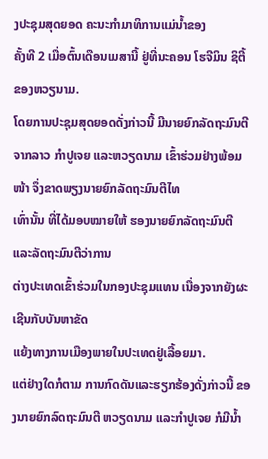ງປະຊຸມສຸດຍອດ ຄະນະກຳມາທິການແມ່ນ້ຳຂອງ
ຄັ້ງທີ 2 ເມື່ອຕົ້ນເດືອນເມສານີ້ ຢູ່ທີ່ນະຄອນ ໂຮຈີມິນ ຊິຕີ້ ຂອງຫວຽນາມ.
ໂດຍການປະຊຸມສຸດຍອດດັ່ງກ່າວນີ້ ມີນາຍຍົກລັດຖະມົນຕີຈາກລາວ ກຳປູເຈຍ ແລະຫວຽດນາມ ເຂົ້າຮ່ວມຢ່າງພ້ອມໜ້າ ຈຶ່ງຂາດພຽງນາຍຍົກລັດຖະມົນຕີໄທ
ເທົ່ານັ້ນ ທີ່ໄດ້ມອບໝາຍໃຫ້ ຮອງນາຍຍົກລັດຖະມົນຕີ ແລະລັດຖະມົນຕີວ່າການ
ຕ່າງປະເທດເຂົ້າຮ່ວມໃນກອງປະຊຸມແທນ ເນື່ອງຈາກຍັງຜະເຊີນກັບບັນຫາຂັດ
ແຍ້ງທາງການເມືອງພາຍໃນປະເທດຢູ່ເລື້ອຍມາ.
ແຕ່ຢ່າງໃດກໍຕາມ ການກົດດັນແລະຮຽກຮ້ອງດັ່ງກ່າວນີ້ ຂອງນາຍຍົກລົດຖະມົນຕີ ຫວຽດນາມ ແລະກຳປູເຈຍ ກໍມີນ້ຳ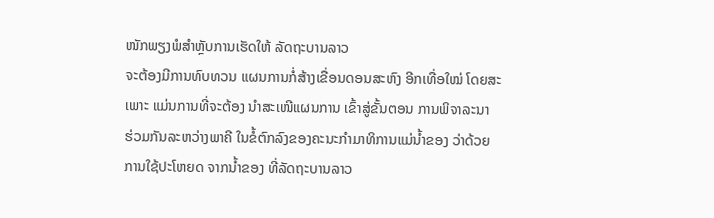ໜັກພຽງພໍສຳຫຼັບການເຮັດໃຫ້ ລັດຖະບານລາວ
ຈະຕ້ອງມີການທົບທວນ ແຜນການກໍ່ສ້າງເຂື່ອນດອນສະຫົງ ອີກເທື່ອໃໝ່ ໂດຍສະ
ເພາະ ແມ່ນການທີ່ຈະຕ້ອງ ນຳສະເໜີແຜນການ ເຂົ້າສູ່ຂັ້ນຕອນ ການພິຈາລະນາ
ຮ່ວມກັນລະຫວ່າງພາຄີ ໃນຂໍ້ຕົກລົງຂອງຄະນະກຳມາທິການແມ່ນ້ຳຂອງ ວ່າດ້ວຍ
ການໃຊ້ປະໂຫຍດ ຈາກນ້ຳຂອງ ທີ່ລັດຖະບານລາວ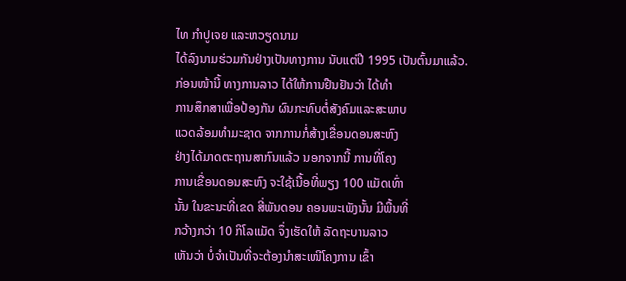ໄທ ກຳປູເຈຍ ແລະຫວຽດນາມ
ໄດ້ລົງນາມຮ່ວມກັນຢ່າງເປັນທາງການ ນັບແຕ່ປີ 1995 ເປັນຕົ້ນມາແລ້ວ.
ກ່ອນໜ້ານີ້ ທາງການລາວ ໄດ້ໃຫ້ການຢືນຢັນວ່າ ໄດ້ທຳ
ການສຶກສາເພື່ອປ້ອງກັນ ຜົນກະທົບຕໍ່ສັງຄົມແລະສະພາບ
ແວດລ້ອມທຳມະຊາດ ຈາກການກໍ່ສ້າງເຂື່ອນດອນສະຫົງ
ຢ່າງໄດ້ມາດຕະຖານສາກົນແລ້ວ ນອກຈາກນີ້ ການທີ່ໂຄງ
ການເຂື່ອນດອນສະຫົງ ຈະໃຊ້ເນື້ອທີ່ພຽງ 100 ແມັດເທົ່າ
ນັ້ນ ໃນຂະນະທີ່ເຂດ ສີ່ພັນດອນ ຄອນພະເພັງນັ້ນ ມີພື້ນທີ່
ກວ້າງກວ່າ 10 ກິໂລແມັດ ຈຶ່ງເຮັດໃຫ້ ລັດຖະບານລາວ
ເຫັນວ່າ ບໍ່ຈຳເປັນທີ່ຈະຕ້ອງນຳສະເໜີໂຄງການ ເຂົ້າ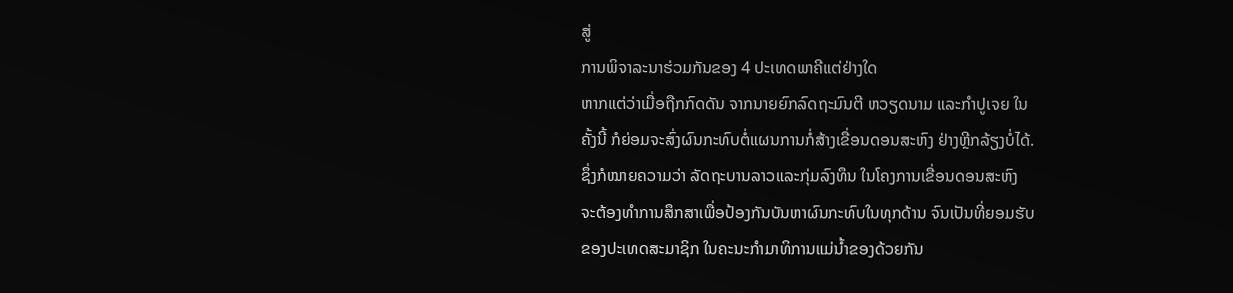ສູ່
ການພິຈາລະນາຮ່ວມກັນຂອງ 4 ປະເທດພາຄີແຕ່ຢ່າງໃດ
ຫາກແຕ່ວ່າເມື່ອຖືກກົດດັນ ຈາກນາຍຍົກລົດຖະມົນຕີ ຫວຽດນາມ ແລະກຳປູເຈຍ ໃນ
ຄັ້ງນີ້ ກໍຍ່ອມຈະສົ່ງຜົນກະທົບຕໍ່ແຜນການກໍ່ສ້າງເຂື່ອນດອນສະຫົງ ຢ່າງຫຼີກລ້ຽງບໍ່ໄດ້.
ຊຶ່ງກໍໝາຍຄວາມວ່າ ລັດຖະບານລາວແລະກຸ່ມລົງທຶນ ໃນໂຄງການເຂື່ອນດອນສະຫົງ
ຈະຕ້ອງທຳການສຶກສາເພື່ອປ້ອງກັນບັນຫາຜົນກະທົບໃນທຸກດ້ານ ຈົນເປັນທີ່ຍອມຮັບ
ຂອງປະເທດສະມາຊິກ ໃນຄະນະກຳມາທິການແມ່ນ້ຳຂອງດ້ວຍກັນ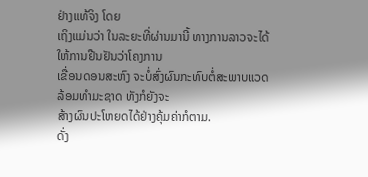ຢ່າງແທ້ຈິງ ໂດຍ
ເຖິງແມ່ນວ່າ ໃນລະຍະທີ່ຜ່ານມານີ້ ທາງການລາວຈະໄດ້ໃຫ້ການຢືນຢັນວ່າໂຄງການ
ເຂື່ອນດອນສະຫົງ ຈະບໍ່ສົ່ງຜົນກະທົບຕໍ່ສະພາບແວດລ້ອມທຳມະຊາດ ທັງກໍຍັງຈະ
ສ້າງຜົນປະໂຫຍດໄດ້ຢ່າງຄຸ້ມຄ່າກໍຕາມ.
ດັ່ງ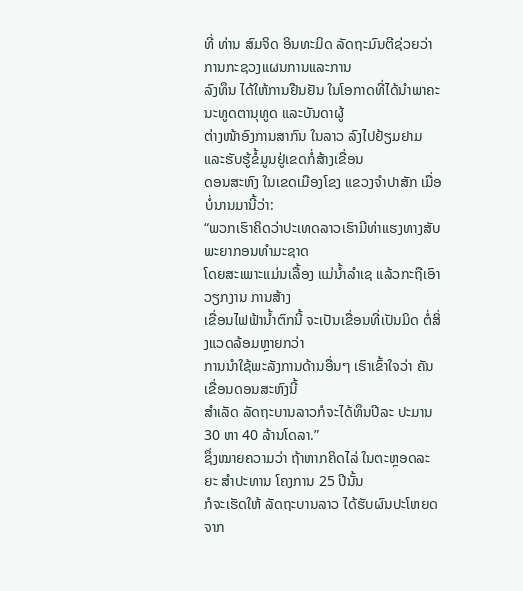ທີ່ ທ່ານ ສົມຈິດ ອິນທະມິດ ລັດຖະມົນຕີຊ່ວຍວ່າການກະຊວງແຜນການແລະການ
ລົງທຶນ ໄດ້ໃຫ້ການຢືນຢັນ ໃນໂອກາດທີ່ໄດ້ນຳພາຄະນະທູດຕານຸທູດ ແລະບັນດາຜູ້
ຕ່າງໜ້າອົງການສາກົນ ໃນລາວ ລົງໄປຢ້ຽມຢາມ ແລະຮັບຮູ້ຂໍ້ມູນຢູ່ເຂດກໍ່ສ້າງເຂື່ອນ
ດອນສະຫົງ ໃນເຂດເມືອງໂຂງ ແຂວງຈຳປາສັກ ເມື່ອບໍ່ນານມານີ້ວ່າ:
“ພວກເຮົາຄິດວ່າປະເທດລາວເຮົາມີທ່າແຮງທາງສັບພະຍາກອນທຳມະຊາດ
ໂດຍສະເພາະແມ່ນເລື້ອງ ແມ່ນ້ຳລຳເຊ ແລ້ວກະຖືເອົາວຽກງານ ການສ້າງ
ເຂື່ອນໄຟຟ້ານ້ຳຕົກນີ້ ຈະເປັນເຂື່ອນທີ່ເປັນມິດ ຕໍ່ສິ່ງແວດລ້ອມຫຼາຍກວ່າ
ການນຳໃຊ້ພະລັງການດ້ານອື່ນໆ ເຮົາເຂົ້າໃຈວ່າ ຄັນເຂື່ອນດອນສະຫົງນີ້
ສຳເລັດ ລັດຖະບານລາວກໍຈະໄດ້ທຶນປີລະ ປະມານ 30 ຫາ 40 ລ້ານໂດລາ.”
ຊຶ່ງໝາຍຄວາມວ່າ ຖ້າຫາກຄິດໄລ່ ໃນຕະຫຼອດລະຍະ ສຳປະທານ ໂຄງການ 25 ປີນັ້ນ
ກໍຈະເຮັດໃຫ້ ລັດຖະບານລາວ ໄດ້ຮັບຜົນປະໂຫຍດ ຈາກ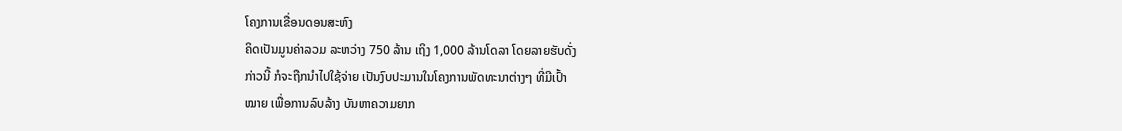ໂຄງການເຂື່ອນດອນສະຫົງ
ຄິດເປັນມູນຄ່າລວມ ລະຫວ່າງ 750 ລ້ານ ເຖິງ 1,000 ລ້ານໂດລາ ໂດຍລາຍຮັບດັ່ງ
ກ່າວນີ້ ກໍຈະຖືກນຳໄປໃຊ້ຈ່າຍ ເປັນງົບປະມານໃນໂຄງການພັດທະນາຕ່າງໆ ທີ່ມີເປົ້າ
ໝາຍ ເພື່ອການລົບລ້າງ ບັນຫາຄວາມຍາກ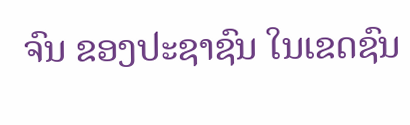ຈົນ ຂອງປະຊາຊົນ ໃນເຂດຊົນ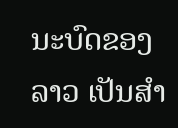ນະບົດຂອງ
ລາວ ເປັນສຳ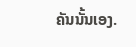ຄັນນັ້ນເອງ.